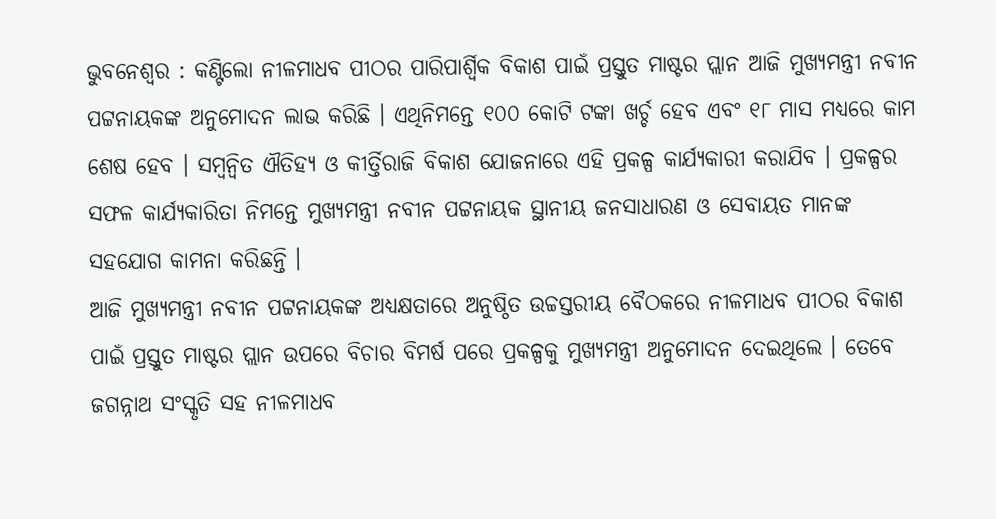ଭୁବନେଶ୍ୱର : କଣ୍ଟିଲୋ ନୀଳମାଧବ ପୀଠର ପାରିପାର୍ଶ୍ୱିକ ବିକାଶ ପାଇଁ ପ୍ରସ୍ତୁତ ମାଷ୍ଟର ପ୍ଲାନ ଆଜି ମୁଖ୍ୟମନ୍ତ୍ରୀ ନବୀନ ପଟ୍ଟନାୟକଙ୍କ ଅନୁମୋଦନ ଲାଭ କରିଛି । ଏଥିନିମନ୍ତେ ୧୦୦ କୋଟି ଟଙ୍କା ଖର୍ଚ୍ଚ ହେବ ଏବଂ ୧୮ ମାସ ମଧ୍ୟରେ କାମ ଶେଷ ହେବ । ସମ୍ୱନ୍ୱିତ ଐତିହ୍ୟ ଓ କୀର୍ତ୍ତିରାଜି ବିକାଶ ଯୋଜନାରେ ଏହି ପ୍ରକଳ୍ପ କାର୍ଯ୍ୟକାରୀ କରାଯିବ । ପ୍ରକଳ୍ପର ସଫଳ କାର୍ଯ୍ୟକାରିତା ନିମନ୍ତେ ମୁଖ୍ୟମନ୍ତ୍ରୀ ନବୀନ ପଟ୍ଟନାୟକ ସ୍ଥାନୀୟ ଜନସାଧାରଣ ଓ ସେବାୟତ ମାନଙ୍କ ସହଯୋଗ କାମନା କରିଛନ୍ତି ।
ଆଜି ମୁଖ୍ୟମନ୍ତ୍ରୀ ନବୀନ ପଟ୍ଟନାୟକଙ୍କ ଅଧ୍ୟକ୍ଷତାରେ ଅନୁଷ୍ଠିତ ଉଚ୍ଚସ୍ତରୀୟ ବୈଠକରେ ନୀଳମାଧବ ପୀଠର ବିକାଶ ପାଇଁ ପ୍ରସ୍ତୁତ ମାଷ୍ଟର ପ୍ଲାନ ଉପରେ ବିଚାର ବିମର୍ଷ ପରେ ପ୍ରକଳ୍ପକୁ ମୁଖ୍ୟମନ୍ତ୍ରୀ ଅନୁମୋଦନ ଦେଇଥିଲେ । ତେବେ ଜଗନ୍ନାଥ ସଂସ୍କୃତି ସହ ନୀଳମାଧବ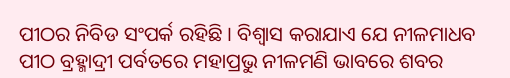ପୀଠର ନିବିଡ ସଂପର୍କ ରହିଛି । ବିଶ୍ବାସ କରାଯାଏ ଯେ ନୀଳମାଧବ ପୀଠ ବ୍ରହ୍ମାଦ୍ରୀ ପର୍ବତରେ ମହାପ୍ରଭୁ ନୀଳମଣି ଭାବରେ ଶବର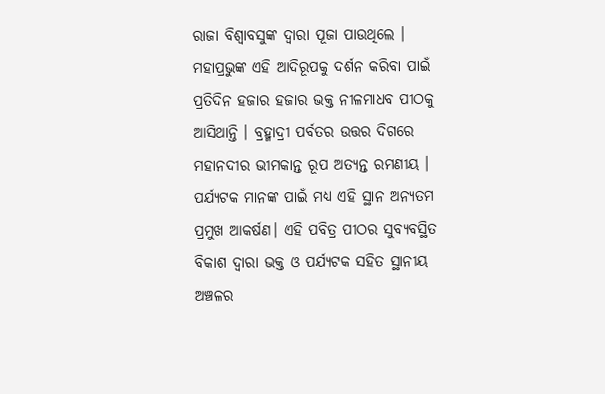ରାଜା ବିଶ୍ବାବସୁଙ୍କ ଦ୍ବାରା ପୂଜା ପାଉଥିଲେ ।
ମହାପ୍ରଭୁଙ୍କ ଏହି ଆଦିରୂପକୁ ଦର୍ଶନ କରିବା ପାଇଁ ପ୍ରତିଦିନ ହଜାର ହଜାର ଭକ୍ତ ନୀଳମାଧବ ପୀଠକୁ ଆସିଥାନ୍ତି । ବ୍ରହ୍ମାଦ୍ରୀ ପର୍ବତର ଉତ୍ତର ଦିଗରେ ମହାନଦୀର ଭୀମକାନ୍ତ ରୂପ ଅତ୍ୟନ୍ତ ରମଣୀୟ । ପର୍ଯ୍ୟଟକ ମାନଙ୍କ ପାଇଁ ମଧ୍ୟ ଏହି ସ୍ଥାନ ଅନ୍ୟତମ ପ୍ରମୁଖ ଆକର୍ଷଣ। ଏହି ପବିତ୍ର ପୀଠର ସୁବ୍ୟବସ୍ଥିତ ବିକାଶ ଦ୍ବାରା ଭକ୍ତ ଓ ପର୍ଯ୍ୟଟକ ସହିତ ସ୍ଥାନୀୟ ଅଞ୍ଚଳର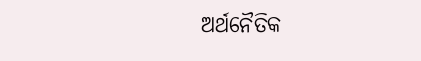ଅର୍ଥନୈତିକ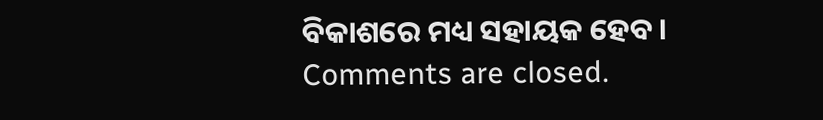ବିକାଶରେ ମଧ୍ୟ ସହାୟକ ହେବ ।
Comments are closed.